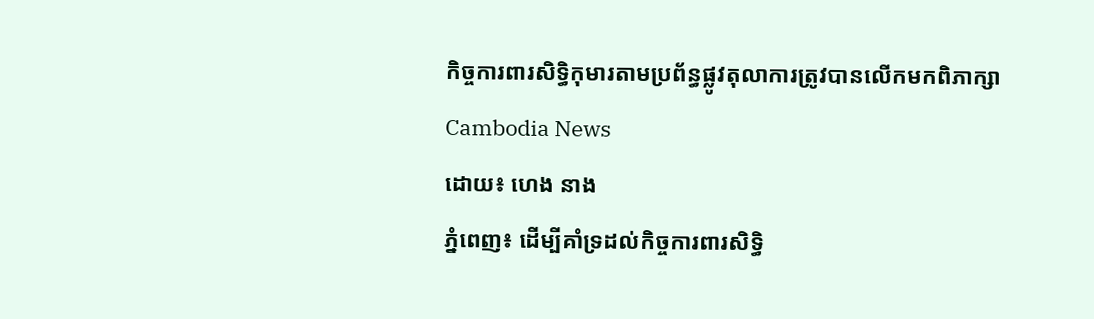កិច្ចការពារសិទ្ធិកុមារតាមប្រព័ន្ធផ្លូវតុលាការត្រូវបានលើកមកពិភាក្សា
Cambodia News
ដោយ៖ ហេង នាង
ភ្នំពេញ៖ ដើម្បីគាំទ្រដល់កិច្ចការពារសិទិ្ធ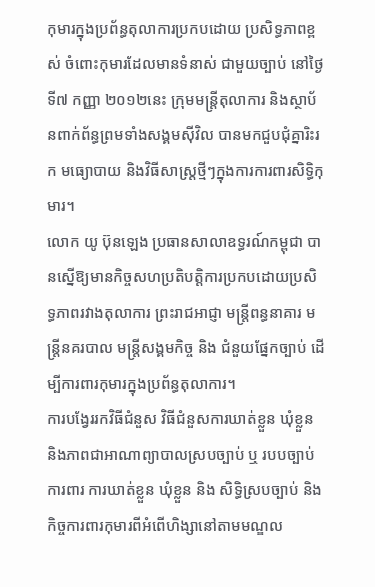កុមារក្នុងប្រព័ន្ធតុលាការប្រកបដោយ ប្រសិទ្ធភាពខ្ពស់ ចំពោះកុមារដែលមានទំនាស់ ជាមួយច្បាប់ នៅថ្ងៃទី៧ កញ្ញា ២០១២នេះ ក្រុមមន្រ្តីតុលាការ និងស្ថាប័នពាក់ព័ន្ធព្រមទាំងសង្គមស៊ីវិល បានមកជួបជុំគ្នារិះរក មធ្យោបាយ និងវិធីសាស្រ្តថ្មីៗក្នុងការការពារសិទិ្ធកុមារ។
លោក យូ ប៊ុនឡេង ប្រធានសាលាឧទ្ធរណ៍កម្ពុជា បានស្នើឱ្យមានកិច្ចសហប្រតិបតិ្តការប្រកបដោយប្រសិទ្ធភាពរវាងតុលាការ ព្រះរាជអាជ្ញា មន្ត្រីពន្ធនាគារ មន្ត្រីនគរបាល មន្ត្រីសង្គមកិច្ច និង ជំនួយផ្នែកច្បាប់ ដើម្បីការពារកុមារក្នុងប្រព័ន្ធតុលាការ។
ការបង្វែររកវិធីជំនួស វិធីជំនួសការឃាត់ខ្លួន ឃុំខ្លួន និងភាពជាអាណាព្យាបាលស្របច្បាប់ ឬ របបច្បាប់ការពារ ការឃាត់ខ្លួន ឃុំខ្លួន និង សិទ្ធិស្របច្បាប់ និង កិច្ចការពារកុមារពីអំពើហិង្សានៅតាមមណ្ឌល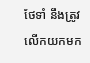ថែទាំ នឹងត្រូវលើកយកមក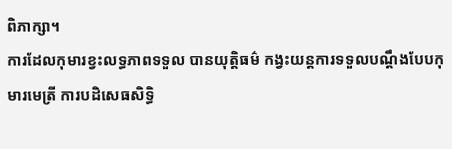ពិភាក្សា។
ការដែលកុមារខ្វះលទ្ធភាពទទួល បានយុត្តិធម៌ កង្វះយន្តការទទួលបណ្តឹងបែបកុមារមេត្រី ការបដិសេធសិទិ្ធ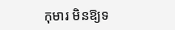កុមារ មិនឱ្យទ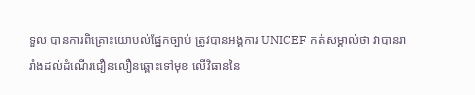ទួល បានការពិគ្រោះយោបល់ផ្នែកច្បាប់ ត្រូវបានអង្គការ UNICEF កត់សម្គាល់ថា វាបានរារាំងដល់ដំណើរជឿនលឿនឆ្ពោះទៅមុខ លើវិធាននៃ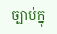ច្បាប់ក្នុ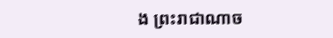ង ព្រះរាជាណាច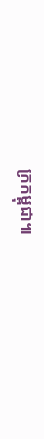ក្រកម្ពុជា៕